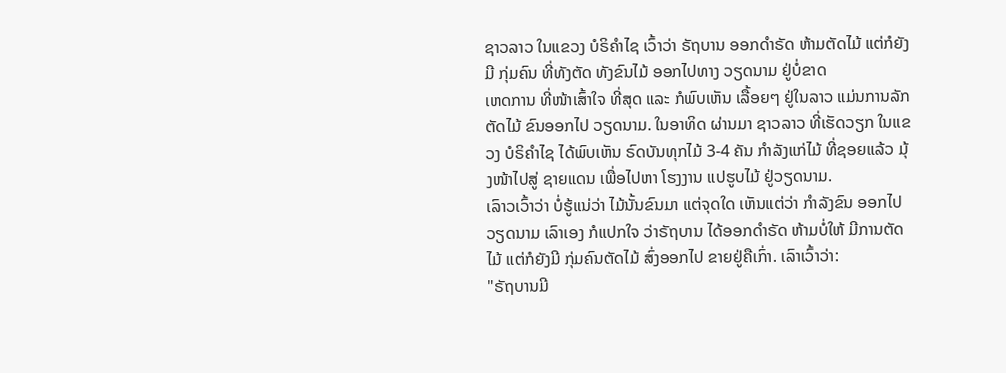ຊາວລາວ ໃນແຂວງ ບໍຣິຄໍາໄຊ ເວົ້າວ່າ ຣັຖບານ ອອກດໍາຣັດ ຫ້າມຕັດໄມ້ ແຕ່ກໍຍັງມີ ກຸ່ມຄົນ ທີ່ທັງຕັດ ທັງຂົນໄມ້ ອອກໄປທາງ ວຽດນາມ ຢູ່ບໍ່ຂາດ
ເຫດການ ທີ່ໜ້າເສົ້າໃຈ ທີ່ສຸດ ແລະ ກໍພົບເຫັນ ເລື້ອຍໆ ຢູ່ໃນລາວ ແມ່ນການລັກ ຕັດໄມ້ ຂົນອອກໄປ ວຽດນາມ. ໃນອາທິດ ຜ່ານມາ ຊາວລາວ ທີ່ເຮັດວຽກ ໃນແຂວງ ບໍຣິຄໍາໄຊ ໄດ້ພົບເຫັນ ຣົດບັນທຸກໄມ້ 3-4 ຄັນ ກໍາລັງແກ່ໄມ້ ທີ່ຊອຍແລ້ວ ມຸ້ງໜ້າໄປສູ່ ຊາຍແດນ ເພື່ອໄປຫາ ໂຮງງານ ແປຮູບໄມ້ ຢູ່ວຽດນາມ.
ເລົາວເວົ້າວ່າ ບໍ່ຮູ້ແນ່ວ່າ ໄມ້ນັ້ນຂົນມາ ແຕ່ຈຸດໃດ ເຫັນແຕ່ວ່າ ກໍາລັງຂົນ ອອກໄປວຽດນາມ ເລົາເອງ ກໍແປກໃຈ ວ່າຣັຖບານ ໄດ້ອອກດໍາຣັດ ຫ້າມບໍ່ໃຫ້ ມີການຕັດໄມ້ ແຕ່ກໍຍັງມີ ກຸ່ມຄົນຕັດໄມ້ ສົ່ງອອກໄປ ຂາຍຢູ່ຄືເກົ່າ. ເລົາເວົ້າວ່າ:
"ຣັຖບານມີ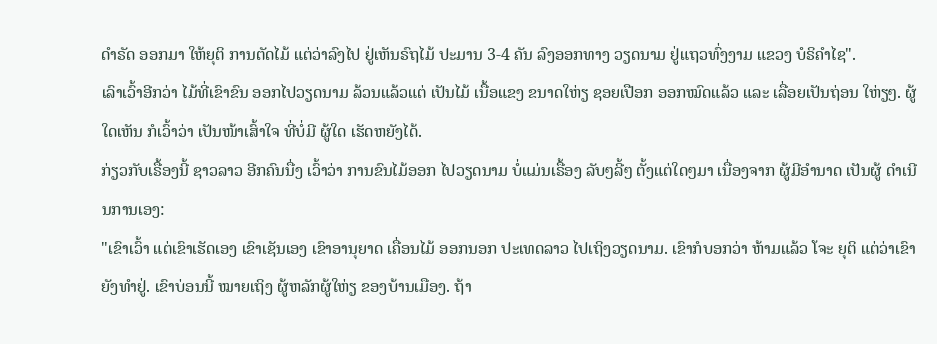ດໍາຣັດ ອອກມາ ໃຫ້ຍຸຕິ ການຕັດໄມ້ ແຕ່ວ່າລົງໄປ ຢູ່ເຫັນຣົຖໄມ້ ປະມານ 3-4 ຄັນ ລົງອອກທາງ ວຽດນາມ ຢູ່ແຖວທົ່ງງາມ ແຂວງ ບໍຣິຄໍາໄຊ".
ເລົາເວົ້າອີກວ່າ ໄມ້ທີ່ເຂົາຂົນ ອອກໄປວຽດນາມ ລ້ວນແລ້ວແຕ່ ເປັນໄມ້ ເນື້ອແຂງ ຂນາດໃຫ່ຽ ຊອຍເປືອກ ອອກໝົດແລ້ວ ແລະ ເລື່ອຍເປັນຖ່ອນ ໃຫ່ຽໆ. ຜູ້ໃດເຫັນ ກໍເວົ້າວ່າ ເປັນໜ້າເສົ້າໃຈ ທີ່ບໍ່ມີ ຜູ້ໃດ ເຮັດຫຍັງໄດ້.
ກ່ຽວກັບເຣື້ອງນີ້ ຊາວລາວ ອີກຄົນນື່ງ ເວົ້າວ່າ ການຂົນໄມ້ອອກ ໄປວຽດນາມ ບໍ່ແມ່ນເຣື້ອງ ລັບໆລີ້ໆ ຕັ້ງແຕ່ໃດໆມາ ເນື່ອງຈາກ ຜູ້ມີອໍານາດ ເປັນຜູ້ ດໍາເນີນການເອງ:
"ເຂົາເວົ້າ ແຕ່ເຂົາເຮັດເອງ ເຂົາເຊັນເອງ ເຂົາອານຸຍາດ ເຄື່ອນໄມ້ ອອກນອກ ປະເທດລາວ ໄປເຖິງວຽດນາມ. ເຂົາກໍບອກວ່າ ຫ້າມແລ້ວ ໂຈະ ຍຸຕິ ແຕ່ວ່າເຂົາ ຍັງທໍາຢູ່. ເຂົາບ່ອນນີ້ ໝາຍເຖິງ ຜູ້ຫລັກຜູ້ໃຫ່ຽ ຂອງບ້ານເມືອງ. ຖ້າ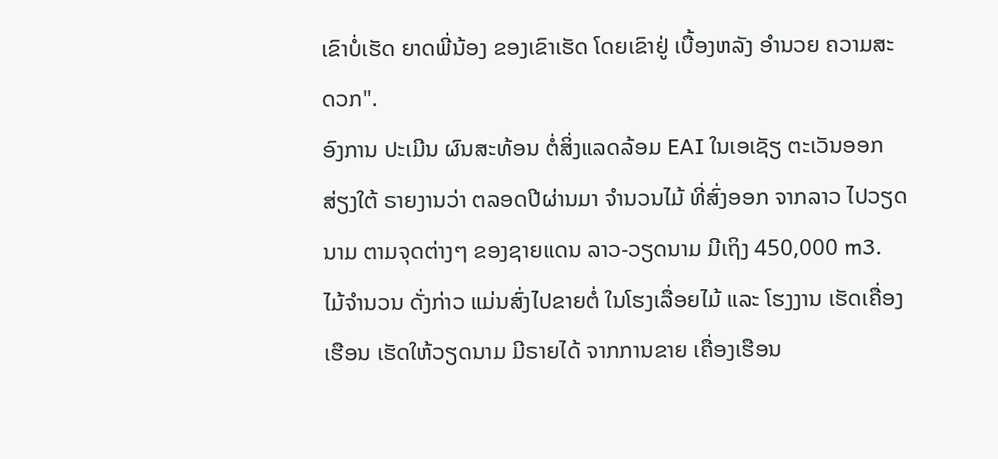ເຂົາບໍ່ເຮັດ ຍາດພີ່ນ້ອງ ຂອງເຂົາເຮັດ ໂດຍເຂົາຢູ່ ເບື້ອງຫລັງ ອໍານວຍ ຄວາມສະດວກ".
ອົງການ ປະເມີນ ຜົນສະທ້ອນ ຕໍ່ສິ່ງແລດລ້ອມ EAI ໃນເອເຊັຽ ຕະເວັນອອກ ສ່ຽງໃຕ້ ຣາຍງານວ່າ ຕລອດປີຜ່ານມາ ຈໍານວນໄມ້ ທີ່ສົ່ງອອກ ຈາກລາວ ໄປວຽດນາມ ຕາມຈຸດຕ່າງໆ ຂອງຊາຍແດນ ລາວ-ວຽດນາມ ມີເຖິງ 450,000 m3. ໄມ້ຈໍານວນ ດັ່ງກ່າວ ແມ່ນສົ່ງໄປຂາຍຕໍ່ ໃນໂຮງເລື່ອຍໄມ້ ແລະ ໂຮງງານ ເຮັດເຄື່ອງເຮືອນ ເຮັດໃຫ້ວຽດນາມ ມີຣາຍໄດ້ ຈາກການຂາຍ ເຄື່ອງເຮືອນ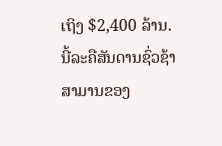ເຖິງ $2,400 ລ້ານ.
ນີ້ລະຄືສັນດານຊົ່ວຊ້າສາມານຂອງ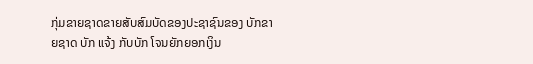ກຸ່ມຂາຍຊາດຂາຍສັບສົມບັດຂອງປະຊາຊົນຂອງ ບັກຂາຍຊາດ ບັກ ແຈ້ງ ກັບບັກ ໂຈນຍັກຍອກເງິນ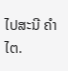ໄປສະນີ ຄຳໄຕ.